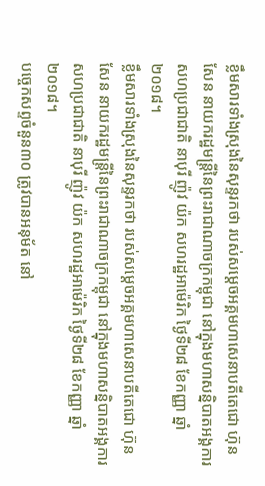ខ្លឹមសារទាំងស្រុងនៃសុន្ទរកថា របស់សម្តេចអគ្គមហាសេនាបតីតេជោ ហ៊ុន សែន នាយករដ្ឋមន្ត្រីនៃព្រះរាជាណាចក្រកម្ពុជា នៅក្នុងមហាសន្និបាតអង្គការសហប្រជាជាតិ នាបុរី ញ៉ូវ យ៉ក សហរដ្ឋអាម៉េរិក ថ្ងៃទី២៨ ខែកញ្ញា ឆ្នាំ២០១៨។
ខ្លឹមសារទាំងស្រុងនៃសុន្ទរកថា របស់សម្តេចអគ្គមហាសេនាបតីតេជោ ហ៊ុន សែន នាយករដ្ឋមន្ត្រីនៃព្រះរាជាណាចក្រកម្ពុជា នៅក្នុងមហាសន្និបាតអង្គការសហប្រជាជាតិ នាបុរី ញ៉ូវ យ៉ក សហរដ្ឋអាម៉េរិក ថ្ងៃទី២៨ ខែកញ្ញា ឆ្នាំ២០១៨។
បច្ចេកសព្ទចំនួន៣០ ត្រូវបានអនុម័ត នៅ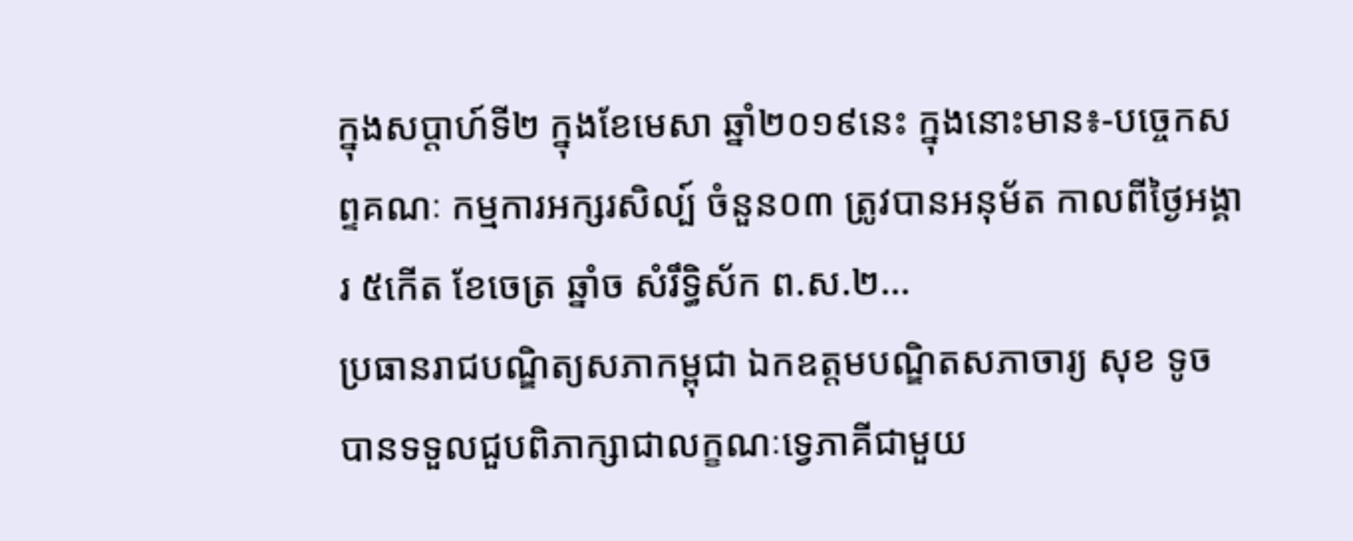ក្នុងសប្តាហ៍ទី២ ក្នុងខែមេសា ឆ្នាំ២០១៩នេះ ក្នុងនោះមាន៖-បច្ចេកសព្ទគណៈ កម្មការអក្សរសិល្ប៍ ចំនួន០៣ ត្រូវបានអនុម័ត កាលពីថ្ងៃអង្គារ ៥កើត ខែចេត្រ ឆ្នាំច សំរឹទ្ធិស័ក ព.ស.២...
ប្រធានរាជបណ្ឌិត្យសភាកម្ពុជា ឯកឧត្តមបណ្ឌិតសភាចារ្យ សុខ ទូច បានទទួលជួបពិភាក្សាជាលក្ខណៈទ្វេភាគីជាមួយ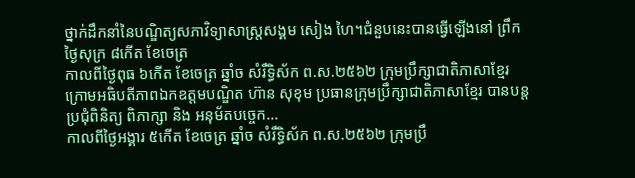ថ្នាក់ដឹកនាំនៃបណ្ឌិត្យសភាវិទ្យាសាស្ដ្រសង្គម សៀង ហៃ។ជំនួបនេះបានធ្វើឡើងនៅ ព្រឹកថ្ងៃសុក្រ ៨កើត ខែចេត្រ
កាលពីថ្ងៃពុធ ៦កេីត ខែចេត្រ ឆ្នាំច សំរឹទ្ធិស័ក ព.ស.២៥៦២ ក្រុមប្រឹក្សាជាតិភាសាខ្មែរ ក្រោមអធិបតីភាពឯកឧត្តមបណ្ឌិត ហ៊ាន សុខុម ប្រធានក្រុមប្រឹក្សាជាតិភាសាខ្មែរ បានបន្តប្រជុំពិនិត្យ ពិភាក្សា និង អនុម័តបច្ចេក...
កាលពីថ្ងៃអង្គារ ៥កេីត ខែចេត្រ ឆ្នាំច សំរឹទ្ធិស័ក ព.ស.២៥៦២ ក្រុមប្រឹ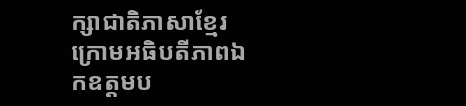ក្សាជាតិភាសាខ្មែរ ក្រោមអធិបតីភាពឯកឧត្តមប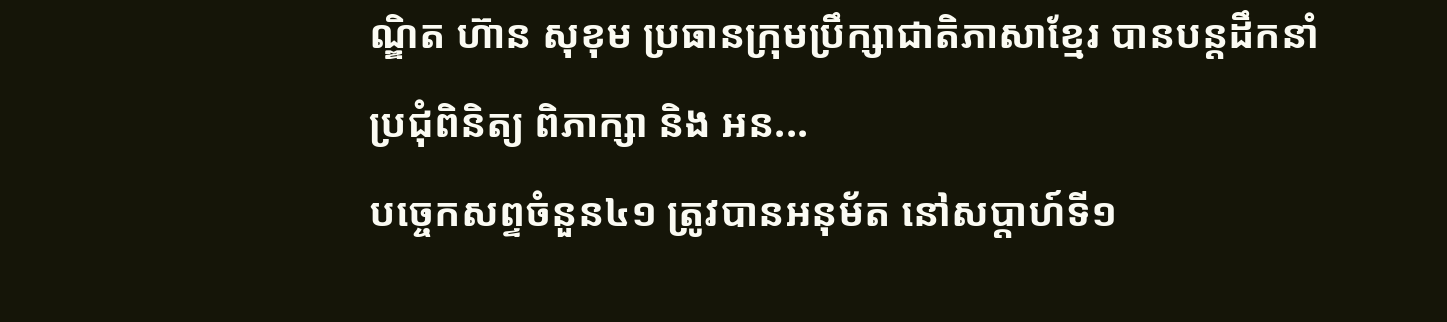ណ្ឌិត ហ៊ាន សុខុម ប្រធានក្រុមប្រឹក្សាជាតិភាសាខ្មែរ បានបន្តដឹកនាំប្រជុំពិនិត្យ ពិភាក្សា និង អន...
បច្ចេកសព្ទចំនួន៤១ ត្រូវបានអនុម័ត នៅសប្តាហ៍ទី១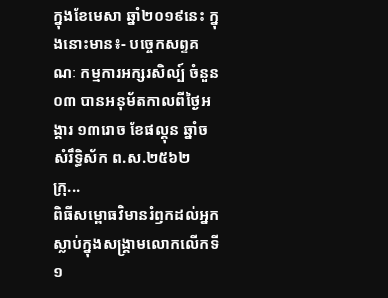ក្នុងខែមេសា ឆ្នាំ២០១៩នេះ ក្នុងនោះមាន៖- បច្ចេកសព្ទគណៈ កម្មការអក្សរសិល្ប៍ ចំនួន០៣ បានអនុម័តកាលពីថ្ងៃអង្គារ ១៣រោច ខែផល្គុន ឆ្នាំច សំរឹទ្ធិស័ក ព.ស.២៥៦២ ក្រុ...
ពិធីសម្ពោធវិមានរំឭកដល់អ្នកស្លាប់ក្នុងសង្គ្រាមលោកលើកទី១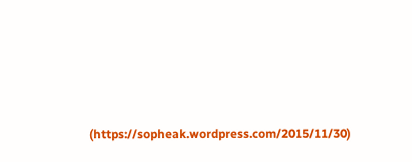(https://sopheak.wordpress.com/2015/11/30)